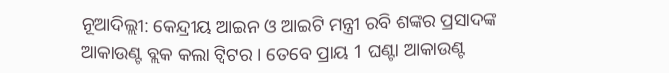ନୂଆଦିଲ୍ଲୀ: କେନ୍ଦ୍ରୀୟ ଆଇନ ଓ ଆଇଟି ମନ୍ତ୍ରୀ ରବି ଶଙ୍କର ପ୍ରସାଦଙ୍କ ଆକାଉଣ୍ଟ ବ୍ଲକ କଲା ଟ୍ବିଟର । ତେବେ ପ୍ରାୟ 1 ଘଣ୍ଟା ଆକାଉଣ୍ଟ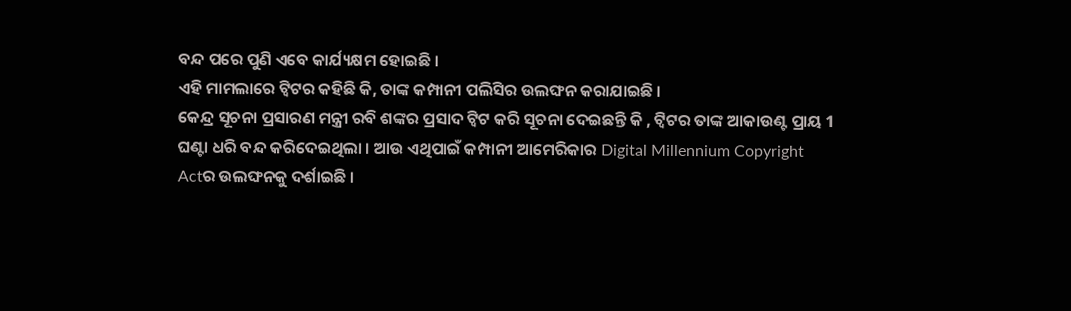ବନ୍ଦ ପରେ ପୁଣି ଏବେ କାର୍ଯ୍ୟକ୍ଷମ ହୋଇଛି ।
ଏହି ମାମଲାରେ ଟ୍ବିଟର କହିଛି କି, ତାଙ୍କ କମ୍ପାନୀ ପଲିସିର ଉଲଙ୍ଘନ କରାଯାଇଛି ।
କେନ୍ଦ୍ର ସୂଚନା ପ୍ରସାରଣ ମନ୍ତ୍ରୀ ରବି ଶଙ୍କର ପ୍ରସାଦ ଟ୍ବିଟ କରି ସୂଚନା ଦେଇଛନ୍ତି କି , ଟ୍ବିଟର ତାଙ୍କ ଆକାଉଣ୍ଟ ପ୍ରାୟ 1 ଘଣ୍ଟା ଧରି ବନ୍ଦ କରିଦେଇଥିଲା । ଆଉ ଏଥିପାଇଁ କମ୍ପାନୀ ଆମେରିକାର Digital Millennium Copyright Actର ଉଲଙ୍ଘନକୁ ଦର୍ଶାଇଛି ।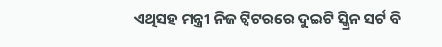ଏଥିସହ ମନ୍ତ୍ରୀ ନିଜ ଟ୍ବିଟରରେ ଦୁଇଟି ସ୍କ୍ରିନ ସର୍ଟ ବି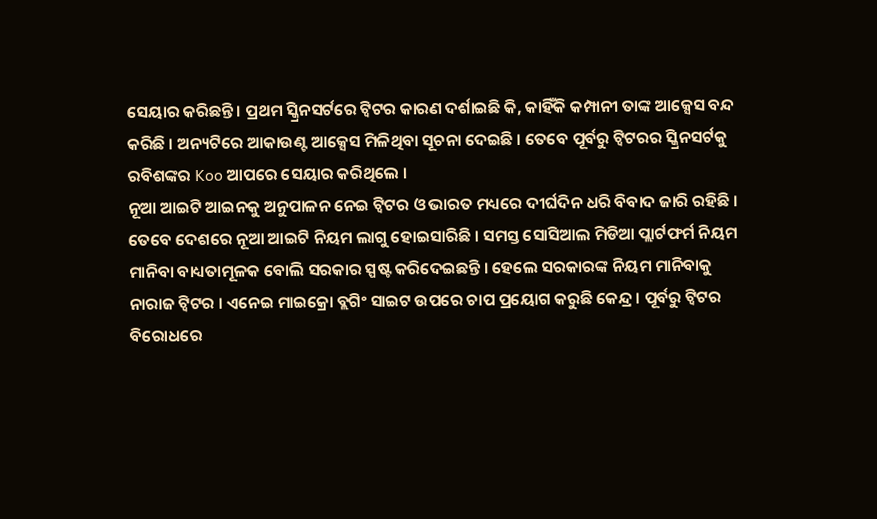ସେୟାର କରିଛନ୍ତି । ପ୍ରଥମ ସ୍କ୍ରିନସର୍ଟରେ ଟ୍ବିଟର କାରଣ ଦର୍ଶାଇଛି କି, କାହିଁକି କମ୍ପାନୀ ତାଙ୍କ ଆକ୍ସେସ ବନ୍ଦ କରିଛି । ଅନ୍ୟଟିରେ ଆକାଉଣ୍ଟ ଆକ୍ସେସ ମିଳିଥିବା ସୂଚନା ଦେଇଛି । ତେବେ ପୂର୍ବରୁ ଟ୍ବିଟରର ସ୍କ୍ରିନସର୍ଟକୁ ରବିଶଙ୍କର Koo ଆପରେ ସେୟାର କରିଥିଲେ ।
ନୂଆ ଆଇଟି ଆଇନକୁ ଅନୁପାଳନ ନେଇ ଟ୍ବିଟର ଓ ଭାରତ ମଧ୍ୟରେ ଦୀର୍ଘଦିନ ଧରି ବିବାଦ ଜାରି ରହିଛି ।
ତେବେ ଦେଶରେ ନୂଆ ଆଇଟି ନିୟମ ଲାଗୁ ହୋଇସାରିଛି । ସମସ୍ତ ସୋସିଆଲ ମିଡିଆ ପ୍ଲାର୍ଟଫର୍ମ ନିୟମ ମାନିବା ବାଧ୍ୟତାମୂଳକ ବୋଲି ସରକାର ସ୍ପଷ୍ଟ କରିଦେଇଛନ୍ତି । ହେଲେ ସରକାରଙ୍କ ନିୟମ ମାନିବାକୁ ନାରାଜ ଟ୍ବିଟର । ଏନେଇ ମାଇକ୍ରୋ ବ୍ଲଗିଂ ସାଇଟ ଉପରେ ଚାପ ପ୍ରୟୋଗ କରୁଛି କେନ୍ଦ୍ର । ପୂର୍ବରୁ ଟ୍ବିଟର ବିରୋଧରେ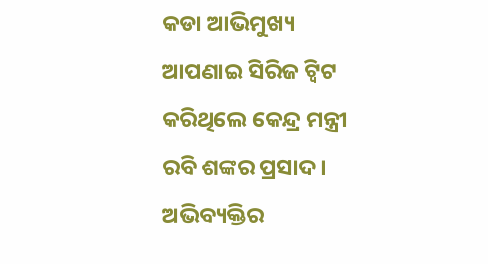କଡା ଆଭିମୁଖ୍ୟ ଆପଣାଇ ସିରିଜ ଟ୍ବିଟ କରିଥିଲେ କେନ୍ଦ୍ର ମନ୍ତ୍ରୀ ରବି ଶଙ୍କର ପ୍ରସାଦ । ଅଭିବ୍ୟକ୍ତିର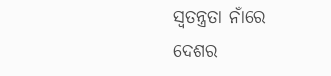ସ୍ବତନ୍ତ୍ରତା ନାଁରେ ଦେଶର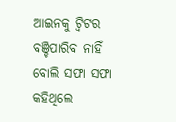ଆଇନକୁ ଟ୍ବିଟର ବଞ୍ଚିପାରିବ ନାହିଁ ବୋଲି ସଫା ସଫା କହିଥିଲେ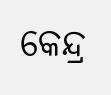କେନ୍ଦ୍ର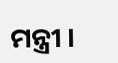ମନ୍ତ୍ରୀ ।